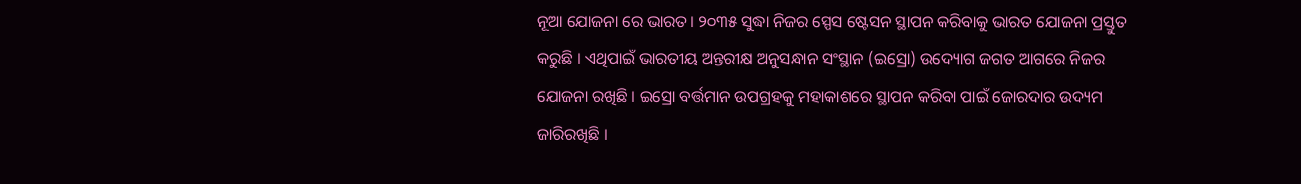ନୂଆ ଯୋଜନା ରେ ଭାରତ। ୨୦୩୫ ସୁଦ୍ଧା ନିଜର ସ୍ପେସ ଷ୍ଟେସନ ସ୍ଥାପନ କରିବାକୁ ଭାରତ ଯୋଜନା ପ୍ରସ୍ତୁତ କରୁଛି । ଏଥିପାଇଁ ଭାରତୀୟ ଅନ୍ତରୀକ୍ଷ ଅନୁସନ୍ଧାନ ସଂସ୍ଥାନ (ଇସ୍ରୋ) ଉଦ୍ୟୋଗ ଜଗତ ଆଗରେ ନିଜର ଯୋଜନା ରଖିଛି । ଇସ୍ରୋ ବର୍ତ୍ତମାନ ଉପଗ୍ରହକୁ ମହାକାଶରେ ସ୍ଥାପନ କରିବା ପାଇଁ ଜୋରଦାର ଉଦ୍ୟମ ଜାରିରଖିଛି ।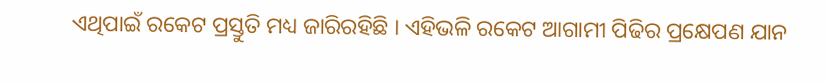ଏଥିପାଇଁ ରକେଟ ପ୍ରସ୍ତୁତି ମଧ୍ୟ ଜାରିରହିଛି । ଏହିଭଳି ରକେଟ ଆଗାମୀ ପିଢିର ପ୍ରକ୍ଷେପଣ ଯାନ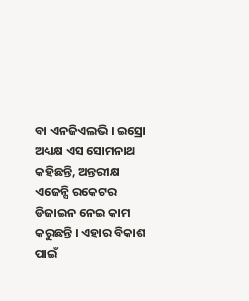ବା ଏନଜିଏଲଭି । ଇସ୍ରୋ ଅଧ୍ୟକ୍ଷ ଏସ ସୋମନାଥ କହିଛନ୍ତି, ଅନ୍ତରୀକ୍ଷ ଏଜେନ୍ସି ରକେଟର ଡିଜାଇନ ନେଇ କାମ କରୁଛନ୍ତି । ଏହାର ବିକାଶ ପାଇଁ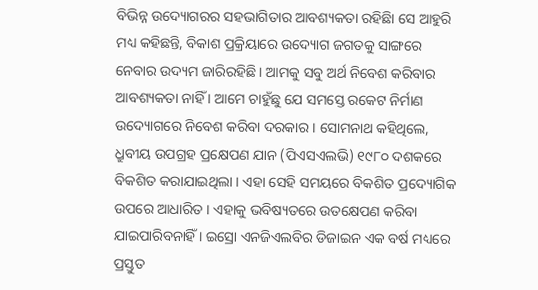ବିଭିନ୍ନ ଉଦ୍ୟୋଗରର ସହଭାଗିତାର ଆବଶ୍ୟକତା ରହିଛିା ସେ ଆହୁରି ମଧ୍ୟ କହିଛନ୍ତି, ବିକାଶ ପ୍ରକ୍ରିୟାରେ ଉଦ୍ୟୋଗ ଜଗତକୁ ସାଙ୍ଗରେ ନେବାର ଉଦ୍ୟମ ଜାରିରହିଛି । ଆମକୁ ସବୁ ଅର୍ଥ ନିବେଶ କରିବାର ଆବଶ୍ୟକତା ନାହିଁ । ଆମେ ଚାହୁଁଛୁ ଯେ ସମସ୍ତେ ରକେଟ ନିର୍ମାଣ ଉଦ୍ୟୋଗରେ ନିବେଶ କରିବା ଦରକାର । ସୋମନାଥ କହିଥିଲେ, ଧ୍ରୁବୀୟ ଉପଗ୍ରହ ପ୍ରକ୍ଷେପଣ ଯାନ (ପିଏସଏଲଭି) ୧୯୮୦ ଦଶକରେ ବିକଶିତ କରାଯାଇଥିଲା । ଏହା ସେହି ସମୟରେ ବିକଶିତ ପ୍ରଦ୍ୟୋଗିକ ଉପରେ ଆଧାରିତ । ଏହାକୁ ଭବିଷ୍ୟତରେ ଉତକ୍ଷେପଣ କରିବା ଯାଇପାରିବନାହିଁ । ଇସ୍ରୋ ଏନଜିଏଲବିର ଡିଜାଇନ ଏକ ବର୍ଷ ମଧ୍ୟରେ ପ୍ରସ୍ତୁତ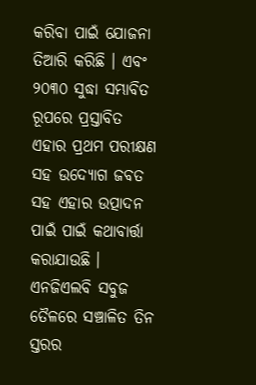କରିବା ପାଇଁ ଯୋଜନା ତିଆରି କରିଛି । ଏବଂ ୨୦୩୦ ସୁଦ୍ଧା ସମ୍ଭାବିତ ରୂପରେ ପ୍ରସ୍ତାବିତ ଏହାର ପ୍ରଥମ ପରୀକ୍ଷଣ ସହ ଉଦ୍ୟୋଗ ଜବତ ସହ ଏହାର ଉତ୍ପାଦନ ପାଇଁ ପାଇଁ କଥାବାର୍ତ୍ତା କରାଯାଉଛି । ଏନଜିଏଲବି ସବୁଜ ତୈଳରେ ସଞ୍ଚାଳିତ ତିନ ସ୍ତରର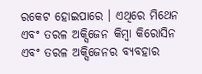ରକେଟ ହୋଇପାରେ । ଏଥିରେ ମିଥେନ ଏବଂ ତରଳ ଅକ୍ସିଜେନ କିମ୍ବା କିରୋସିନ ଏବଂ ତରଳ ଅକ୍ସିଜେନର ବ୍ୟବହାର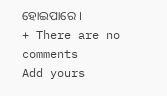ହୋଇପାରେ ।
+ There are no comments
Add yours